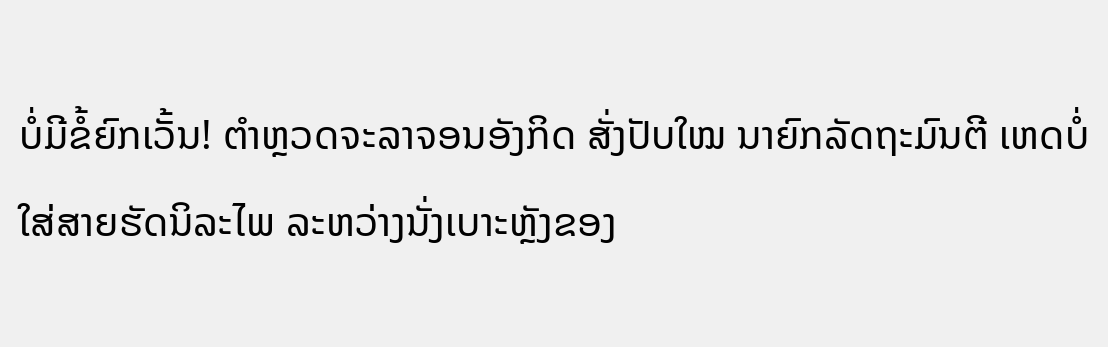ບໍ່ມີຂໍ້ຍົກເວັ້ນ! ຕຳຫຼວດຈະລາຈອນອັງກິດ ສັ່ງປັບໃໝ ນາຍົກລັດຖະມົນຕີ ເຫດບໍ່ໃສ່ສາຍຮັດນິລະໄພ ລະຫວ່າງນັ່ງເບາະຫຼັງຂອງ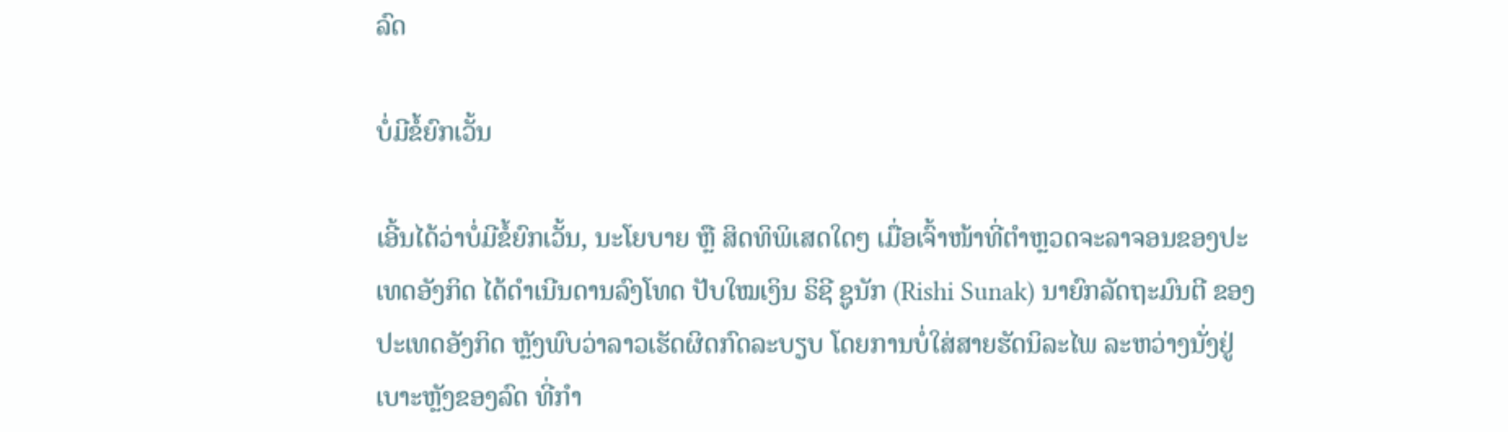ລົດ

ບໍ່ມີຂໍ້ຍົກເວັ້ນ

ເອີ້ນໄດ້ວ່າບໍ່ມີຂໍ້ຍົກເວັ້ນ, ນະໂຍບາຍ ຫຼື ສິດທິພິເສດໃດໆ ເມື່ອເຈົ້າໜ້າທີ່ຕຳຫຼວດຈະລາຈອນຂອງປະເທດອັງກິດ ໄດ້ດຳເນີນດານລົງໂທດ ປັບໃໝເງິນ ຣິຊີ ຊູນັກ (Rishi Sunak) ນາຍົກລັດຖະມົນຕີ ຂອງປະເທດອັງກິດ ຫຼັງພົບວ່າລາວເຮັດຜິດກົດລະບຽບ ໂດຍການບໍ່ໃສ່ສາຍຮັດນິລະໄພ ລະຫວ່າງນັ່ງຢູ່ເບາະຫຼັງຂອງລົດ ທີ່ກຳ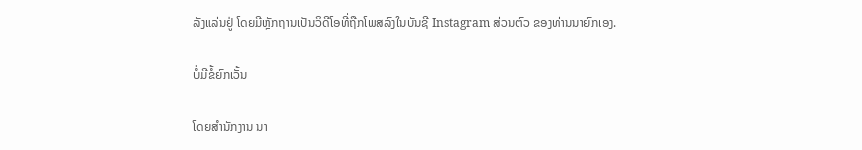ລັງແລ່ນຢູ່ ໂດຍມີຫຼັກຖານເປັນວິດີໂອທີ່ຖືກໂພສລົງໃນບັນຊີ Instagram ສ່ວນຕົວ ຂອງທ່ານນາຍົກເອງ.

ບໍ່ມີຂໍ້ຍົກເວັ້ນ

ໂດຍສຳນັກງານ ນາ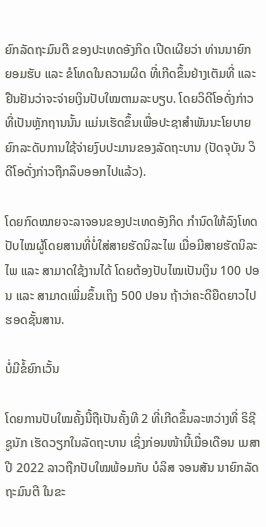ຍົກລັດຖະມົນຕີ ຂອງປະເທດອັງກິດ ເປີດເຜີຍວ່າ ທ່ານນາຍົກ ຍອມຮັບ ແລະ ຂໍໂທດໃນຄວາມຜິດ ທີ່ເກີດຂຶ້ນຢ່າງເຕັມທີ່ ແລະ ຢືນຢັນວ່າຈະຈ່າຍເງິນປັບໃໝຕາມລະບຽບ. ໂດຍວິດີໂອດັ່ງກ່າວທີ່ເປັນຫຼັກຖານນັ້ນ ແມ່ນເຮັດຂຶ້ນເພື່ອປະຊາສຳພັນນະໂຍບາຍ ຍົກລະດັບການໃຊ້ຈ່າຍງົບປະມານຂອງລັດຖະບານ (ປັດຈຸບັນ ວິດີໂອດັ່ງກ່າວຖືກລຶບອອກໄປແລ້ວ).

ໂດຍກົດໝາຍຈະລາຈອນຂອງປະເທດອັງກິດ ກຳນົດໃຫ້ລົງໂທດປັບໄໝຜູ້ໂດຍສານທີ່ບໍ່ໃສ່ສາຍຮັດນິລະໄພ ເມື່ອມີສາຍຮັດນິລະໄພ ແລະ ສາມາດໃຊ້ງານໄດ້ ໂດຍຕ້ອງປັບໄໝເປັນເງິນ 100 ປອນ ແລະ ສາມາດເພີ່ມຂຶ້ນເຖິງ 500 ປອນ ຖ້າວ່າຄະດີຍືດຍາວໄປຮອດຊັ້ນສານ.

ບໍ່ມີຂໍ້ຍົກເວັ້ນ

ໂດຍການປັບໃໝຄັ້ງນີ້ຖືເປັນຄັ້ງທີ 2 ທີ່ເກີດຂຶ້ນລະຫວ່າງທີ່ ຣິຊີ ຊູນັກ ເຮັດວຽກໃນລັດຖະບານ ເຊິ່ງກ່ອນໜ້ານີ້ເມື່ອເດືອນ ເມສາ ປີ 2022 ລາວຖືກປັບໃໝພ້ອມກັບ ບໍລິສ ຈອນສັນ ນາຍົກລັດຖະມົນຕີ ໃນຂະ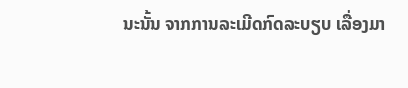ນະນັ້ນ ຈາກການລະເມີດກົດລະບຽບ ເລື່ອງມາ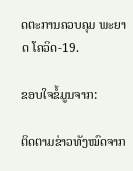ດຕະການຄວບຄຸມ ພະຍາດ ໂຄວິດ-19.

ຂອບໃຈຂໍ້ມູນຈາກ:

ຕິດຕາມຂ່າວທັງໝົດຈາກ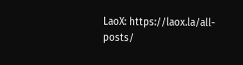LaoX: https://laox.la/all-posts/